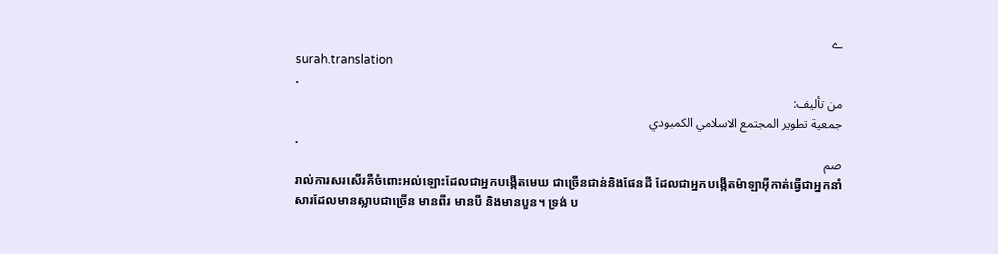ے
surah.translation
.
من تأليف:
جمعية تطوير المجتمع الاسلامي الكمبودي
.
صم
រាល់ការសរសើរគឺចំពោះអល់ឡោះដែលជាអ្នកបង្កើតមេឃ ជាច្រើនជាន់និងផែនដី ដែលជាអ្នកបង្កើតម៉ាឡាអ៊ីកាត់ធ្វើជាអ្នកនាំសារដែលមានស្លាបជាច្រើន មានពីរ មានបី និងមានបួន។ ទ្រង់ ប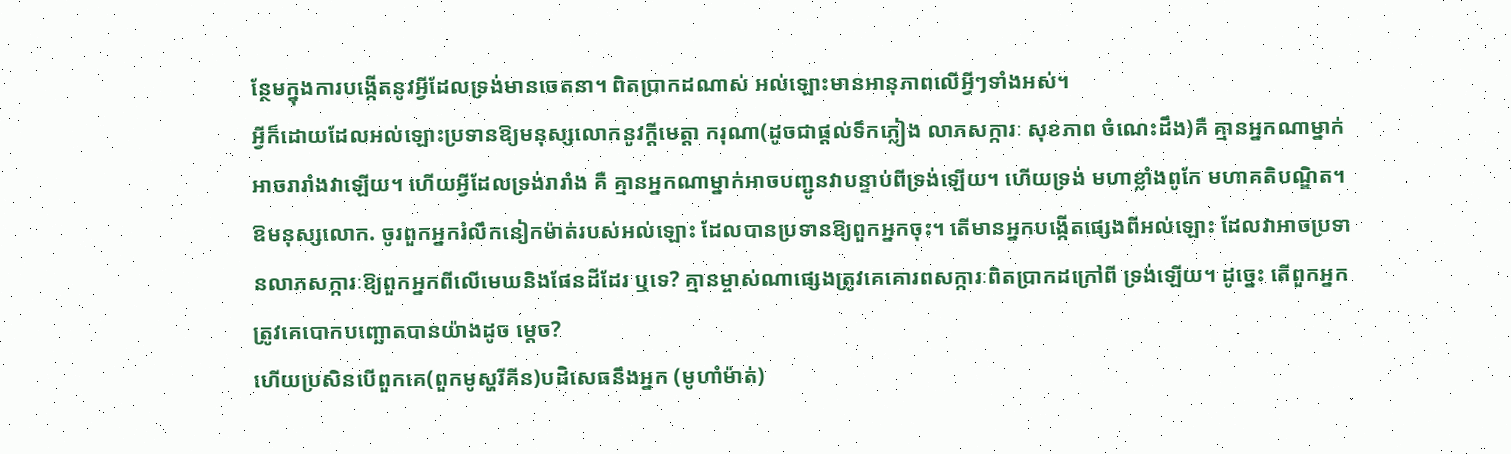ន្ថែមក្នុងការបង្កើតនូវអ្វីដែលទ្រង់មានចេតនា។ ពិតប្រាកដណាស់ អល់ឡោះមានអានុភាពលើអ្វីៗទាំងអស់។
អ្វីក៏ដោយដែលអល់ឡោះប្រទានឱ្យមនុស្សលោកនូវក្ដីមេត្ដា ករុណា(ដូចជាផ្ដល់ទឹកភ្លៀង លាភសក្ការៈ សុខភាព ចំណេះដឹង)គឺ គ្មានអ្នកណាម្នាក់អាចរារាំងវាឡើយ។ ហើយអ្វីដែលទ្រង់រារាំង គឺ គ្មានអ្នកណាម្នាក់អាចបញ្ជូនវាបន្ទាប់ពីទ្រង់ឡើយ។ ហើយទ្រង់ មហាខ្លាំងពូកែ មហាគតិបណ្ឌិត។
ឱមនុស្សលោក. ចូរពួកអ្នករំលឹកនៀកម៉ាត់របស់អល់ឡោះ ដែលបានប្រទានឱ្យពួកអ្នកចុះ។ តើមានអ្នកបង្កើតផេ្សងពីអល់ឡោះ ដែលវាអាចប្រទានលាភសក្ការៈឱ្យពួកអ្នកពីលើមេឃនិងផែនដីដែរ ឬទេ? គ្មានម្ចាស់ណាផេ្សងត្រូវគេគោរពសក្ការៈពិតប្រាកដក្រៅពី ទ្រង់ឡើយ។ ដូចេ្នះ តើពួកអ្នកត្រូវគេបោកបញ្ឆោតបានយ៉ាងដូច ម្តេច?
ហើយប្រសិនបើពួកគេ(ពួកមូស្ហរីគីន)បដិសេធនឹងអ្នក (មូហាំម៉ាត់)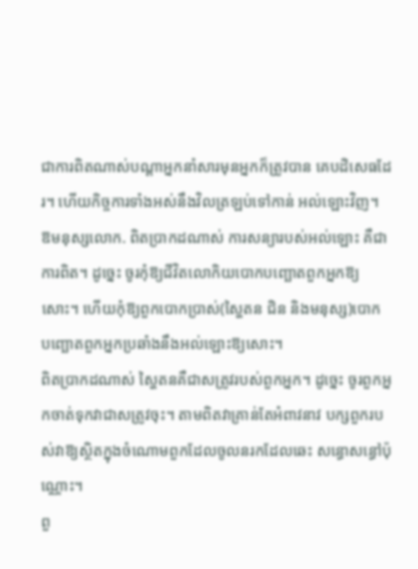ជាការពិតណាស់បណ្ដាអ្នកនាំសារមុនអ្នកក៏ត្រូវបាន គេបដិសេធដែរ។ ហើយកិច្ចការទាំងអស់នឹងវិលត្រឡប់ទៅកាន់ អល់ឡោះវិញ។
ឱមនុស្សលោក. ពិតប្រាកដណាស់ ការសន្យារបស់អល់ឡោះ គឺជាការពិត។ ដូចេ្នះ ចូរកុំឱ្យជីវិតលោកិយបោកបញ្ឆោតពួកអ្នកឱ្យ សោះ។ ហើយកុំឱ្យពួកបោកប្រាស់(ស្ហៃតន ជិន និងមនុស្ស)បោក បញ្ឆោតពួកអ្នកប្រឆាំងនឹងអល់ឡោះឱ្យសោះ។
ពិតប្រាកដណាស់ ស្ហៃតនគឺជាសត្រូវរបស់ពួកអ្នក។ ដូចេ្នះ ចូរពួកអ្នកចាត់ទុកវាជាសត្រូវចុះ។ តាមពិតវាគ្រាន់តែអំពាវនាវ បក្សពួករបស់វាឱ្យសិ្ថតក្នុងចំណោមពួកដែលចូលនរកដែលឆេះ សន្ធោសន្ធៅប៉ុណ្ណោះ។
ពួ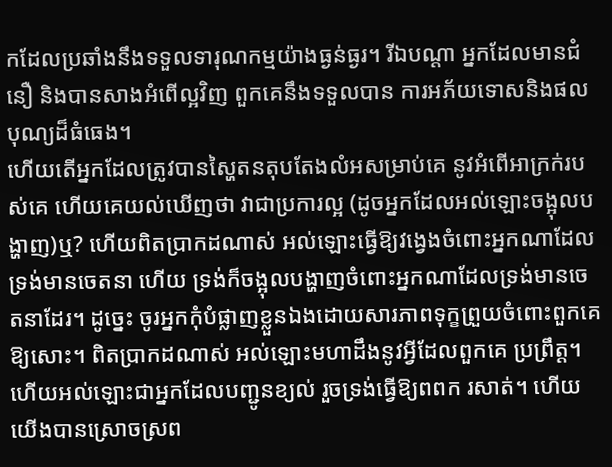កដែលប្រឆាំងនឹងទទួលទារុណកម្មយ៉ាងធ្ងន់ធ្ងរ។ រីឯបណ្ដា អ្នកដែលមានជំនឿ និងបានសាងអំពើល្អវិញ ពួកគេនឹងទទួលបាន ការអភ័យទោសនិងផលបុណ្យដ៏ធំធេង។
ហើយតើអ្នកដែលត្រូវបានស្ហៃតនតុបតែងលំអសម្រាប់គេ នូវអំពើអាក្រក់របស់គេ ហើយគេយល់ឃើញថា វាជាប្រការល្អ (ដូចអ្នកដែលអល់ឡោះចង្អុលបង្ហាញ)ឬ? ហើយពិតប្រាកដណាស់ អល់ឡោះធ្វើឱ្យវងេ្វងចំពោះអ្នកណាដែលទ្រង់មានចេតនា ហើយ ទ្រង់ក៏ចង្អុលបង្ហាញចំពោះអ្នកណាដែលទ្រង់មានចេតនាដែរ។ ដូចេ្នះ ចូរអ្នកកុំបំផ្លាញខ្លួនឯងដោយសារភាពទុក្ខព្រួយចំពោះពួកគេ ឱ្យសោះ។ ពិតប្រាកដណាស់ អល់ឡោះមហាដឹងនូវអ្វីដែលពួកគេ ប្រព្រឹត្ដ។
ហើយអល់ឡោះជាអ្នកដែលបញ្ជូនខ្យល់ រួចទ្រង់ធ្វើឱ្យពពក រសាត់។ ហើយយើងបានស្រោចស្រព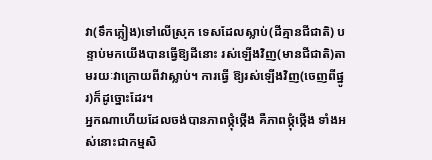វា(ទឹកភ្លៀង)ទៅលើស្រុក ទេសដែលស្លាប់(ដីគ្មានជីជាតិ) បន្ទាប់មកយើងបានធ្វើឱ្យដីនោះ រស់ឡើងវិញ(មានជីជាតិ)តាមរយៈវាក្រោយពីវាស្លាប់។ ការធ្វើ ឱ្យរស់ឡើងវិញ(ចេញពីផ្នូរ)ក៏ដូច្នោះដែរ។
អ្នកណាហើយដែលចង់បានភាពថ្កុំថ្កើង គឺភាពថ្កុំថ្កើង ទាំងអស់នោះជាកម្មសិ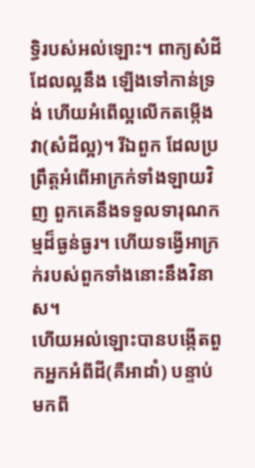ទ្ធិរបស់អល់ឡោះ។ ពាក្យសំដីដែលល្អនឹង ឡើងទៅកាន់ទ្រង់ ហើយអំពើល្អលើកតម្កើងវា(សំដីល្អ)។ រីឯពួក ដែលប្រព្រឹត្ដអំពើអាក្រក់ទាំងឡាយវិញ ពួកគេនឹងទទួលទារុណកម្មដ៏ធ្ងន់ធ្ងរ។ ហើយទង្វើអាក្រក់របស់ពួកទាំងនោះនឹងវិនាស។
ហើយអល់ឡោះបានបង្កើតពួកអ្នកអំពីដី(គឺអាដាំ) បន្ទាប់ មកពី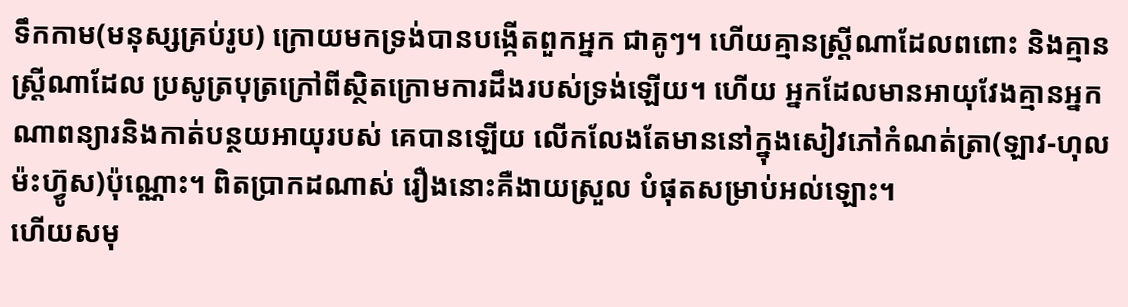ទឹកកាម(មនុស្សគ្រប់រូប) ក្រោយមកទ្រង់បានបង្កើតពួកអ្នក ជាគូៗ។ ហើយគ្មានស្ដ្រីណាដែលពពោះ និងគ្មានស្ដ្រីណាដែល ប្រសូត្របុត្រក្រៅពីស្ថិតក្រោមការដឹងរបស់ទ្រង់ឡើយ។ ហើយ អ្នកដែលមានអាយុវែងគ្មានអ្នកណាពន្យារនិងកាត់បន្ថយអាយុរបស់ គេបានឡើយ លើកលែងតែមាននៅក្នុងសៀវភៅកំណត់ត្រា(ឡាវ-ហុលម៉ះហ៊្វូស)ប៉ុណ្ណោះ។ ពិតប្រាកដណាស់ រឿងនោះគឺងាយស្រួល បំផុតសម្រាប់អល់ឡោះ។
ហើយសមុ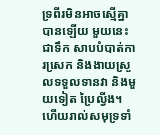ទ្រពីរមិនអាចស្មើគ្នាបានឡើយ មួយនេះជាទឹក សាបបំបាត់ការសេ្រក និងងាយស្រួលទទួលទានវា និងមួយទៀត ប្រៃល្វីង។ ហើយរាល់សមុទ្រទាំ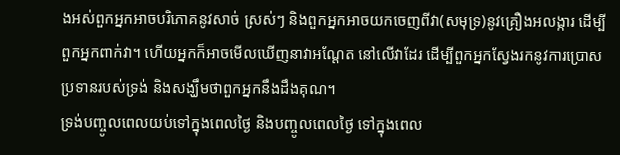ងអស់ពួកអ្នកអាចបរិភោគនូវសាច់ ស្រស់ៗ និងពួកអ្នកអាចយកចេញពីវា(សមុទ្រ)នូវគ្រឿងអលង្ការ ដើម្បីពួកអ្នកពាក់វា។ ហើយអ្នកក៏អាចមើលឃើញនាវាអណ្ដែត នៅលើវាដែរ ដើម្បីពួកអ្នកស្វែងរកនូវការប្រោសប្រទានរបស់ទ្រង់ និងសង្ឃឹមថាពួកអ្នកនឹងដឹងគុណ។
ទ្រង់បញ្ចូលពេលយប់ទៅក្នុងពេលថ្ងៃ និងបញ្ចូលពេលថ្ងៃ ទៅក្នុងពេល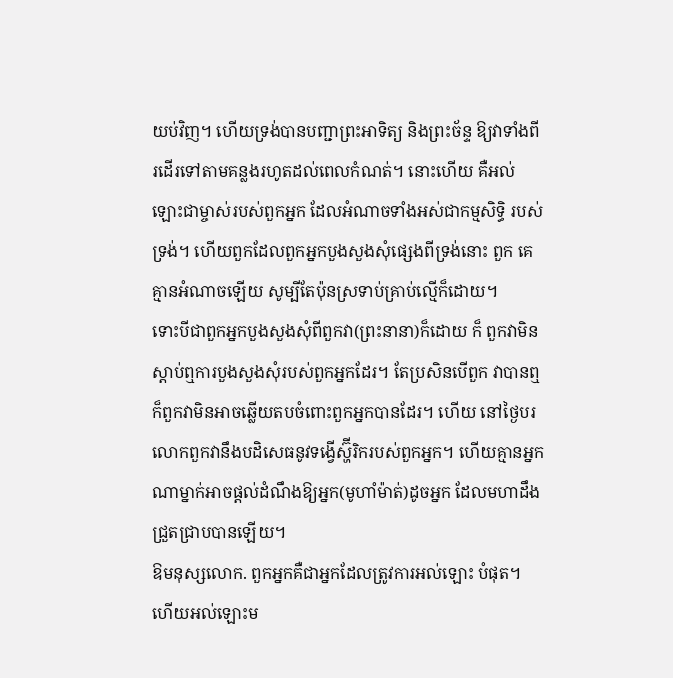យប់វិញ។ ហើយទ្រង់បានបញ្ជាព្រះអាទិត្យ និងព្រះច័ន្ទ ឱ្យវាទាំងពីរដើរទៅតាមគន្លងរហូតដល់ពេលកំណត់។ នោះហើយ គឺអល់ឡោះជាម្ចាស់របស់ពួកអ្នក ដែលអំណាចទាំងអស់ជាកម្មសិទ្ធិ របស់ទ្រង់។ ហើយពួកដែលពួកអ្នកបួងសួងសុំផេ្សងពីទ្រង់នោះ ពួក គេគ្មានអំណាចឡើយ សូម្បីតែប៉ុនស្រទាប់គ្រាប់ល្មើក៏ដោយ។
ទោះបីជាពួកអ្នកបួងសួងសុំពីពួកវា(ព្រះនានា)ក៏ដោយ ក៏ ពួកវាមិនស្ដាប់ឮការបួងសួងសុំរបស់ពួកអ្នកដែរ។ តែប្រសិនបើពួក វាបានឮ ក៏ពួកវាមិនអាចឆ្លើយតបចំពោះពួកអ្នកបានដែរ។ ហើយ នៅថ្ងៃបរលោកពួកវានឹងបដិសេធនូវទង្វើស្ហ៊ីរិករបស់ពួកអ្នក។ ហើយគ្មានអ្នកណាម្នាក់អាចផ្ដល់ដំណឹងឱ្យអ្នក(មូហាំម៉ាត់)ដូចអ្នក ដែលមហាដឹងជ្រួតជ្រាបបានឡើយ។
ឱមនុស្សលោក. ពួកអ្នកគឺជាអ្នកដែលត្រូវការអល់ឡោះ បំផុត។ ហើយអល់ឡោះម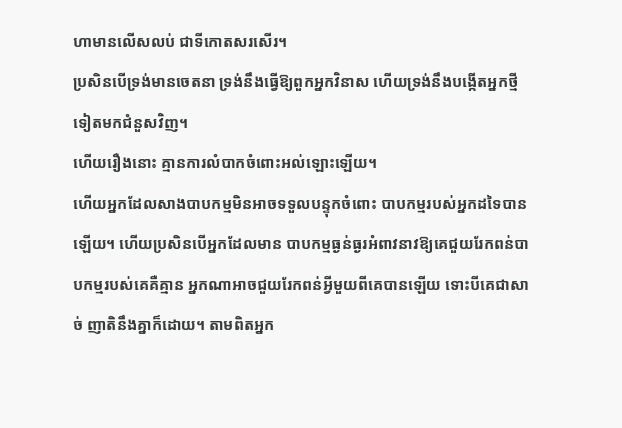ហាមានលើសលប់ ជាទីកោតសរសើរ។
ប្រសិនបើទ្រង់មានចេតនា ទ្រង់នឹងធ្វើឱ្យពួកអ្នកវិនាស ហើយទ្រង់នឹងបង្កើតអ្នកថ្មីទៀតមកជំនួសវិញ។
ហើយរឿងនោះ គ្មានការលំបាកចំពោះអល់ឡោះឡើយ។
ហើយអ្នកដែលសាងបាបកម្មមិនអាចទទួលបន្ទុកចំពោះ បាបកម្មរបស់អ្នកដទៃបានឡើយ។ ហើយប្រសិនបើអ្នកដែលមាន បាបកម្មធ្ងន់ធ្ងរអំពាវនាវឱ្យគេជួយរែកពន់បាបកម្មរបស់គេគឺគ្មាន អ្នកណាអាចជួយរែកពន់អ្វីមួយពីគេបានឡើយ ទោះបីគេជាសាច់ ញាតិនឹងគ្នាក៏ដោយ។ តាមពិតអ្នក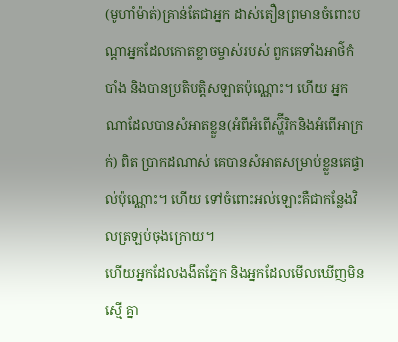(មូហាំម៉ាត់)គ្រាន់តែជាអ្នក ដាស់តឿនព្រមានចំពោះបណ្ដាអ្នកដែលកោតខ្លាចម្ចាស់របស់ ពួកគេទាំងអាថ៌កំបាំង និងបានប្រតិបត្ដិសឡាតប៉ុណ្ណោះ។ ហើយ អ្នកណាដែលបានសំអាតខ្លួន(អំពីអំពើស្ហ៊ីរិកនិងអំពើអាក្រក់) ពិត ប្រាកដណាស់ គេបានសំអាតសម្រាប់ខ្លួនគេផ្ទាល់ប៉ុណ្ណោះ។ ហើយ ទៅចំពោះអល់ឡោះគឺជាកន្លែងវិលត្រឡប់ចុងក្រោយ។
ហើយអ្នកដែលងងឹតភ្នែក និងអ្នកដែលមើលឃើញមិនស្មើ គ្នា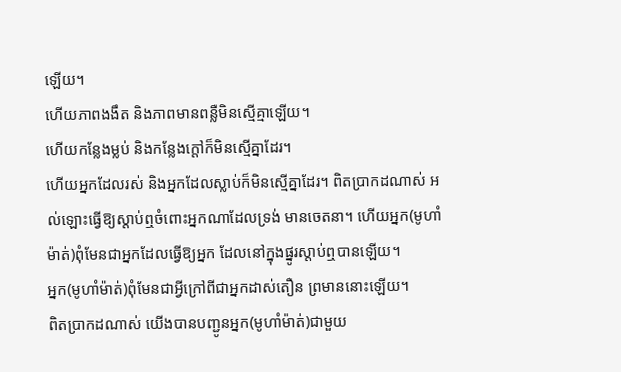ឡើយ។
ហើយភាពងងឹត និងភាពមានពន្លឺមិនស្មើគ្មាឡើយ។
ហើយកន្លែងម្លប់ និងកន្លែងក្ដៅក៏មិនស្មើគ្នាដែរ។
ហើយអ្នកដែលរស់ និងអ្នកដែលស្លាប់ក៏មិនសើ្មគ្នាដែរ។ ពិតប្រាកដណាស់ អល់ឡោះធ្វើឱ្យស្ដាប់ឮចំពោះអ្នកណាដែលទ្រង់ មានចេតនា។ ហើយអ្នក(មូហាំម៉ាត់)ពុំមែនជាអ្នកដែលធ្វើឱ្យអ្នក ដែលនៅក្នុងផ្នូរស្ដាប់ឮបានឡើយ។
អ្នក(មូហាំម៉ាត់)ពុំមែនជាអ្វីក្រៅពីជាអ្នកដាស់តឿន ព្រមាននោះឡើយ។
ពិតប្រាកដណាស់ យើងបានបញ្ជូនអ្នក(មូហាំម៉ាត់)ជាមួយ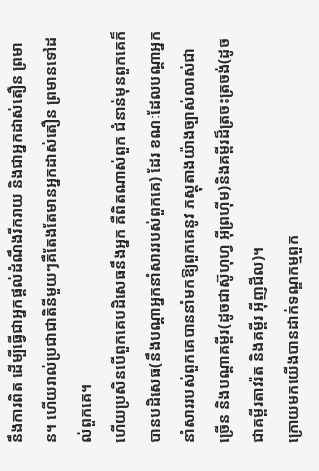នឹងការពិត ដើម្បីធ្វើជាអ្នកផ្ដល់ដំណឹងរីករាយ និងជាអ្នកដាស់តឿន ព្រមាន។ ហើយរាល់ប្រជាជាតិនីមួយៗគឺតែងតែមានអ្នកដាស់តឿន ព្រមានទៅដល់ពួកគេ។
ហើយប្រសិនបើពួកគេបដិសេធនឹងអ្នក គឺពិតណាស់ពួក ជំនាន់មុនពួកគេក៏បានបដិសេធ(នឹងបណ្ដាអ្នកនាំសាររបស់ពួកគេ) ដែរ ខណៈដែលបណ្ដាអ្នកនាំសាររបស់ពួកគេបាននាំមកឱ្យពួកគេនូវ ភស្ដុតាងយ៉ាងច្បាស់លាស់ជាច្រើន និងបណ្ដាគម្ពីរ(ដូចជាស៊ូហុហ្វ អ៊ីព្រហ៊ីម)និងគម្ពីរដ៏ត្រចះត្រចង់(ដូចជាគម្ពីរតាវរ៉ត និងគម្ពីរ អ៊ីញជីល)។
ក្រោយមកយើងបានដាក់ទណ្ឌកម្មពួក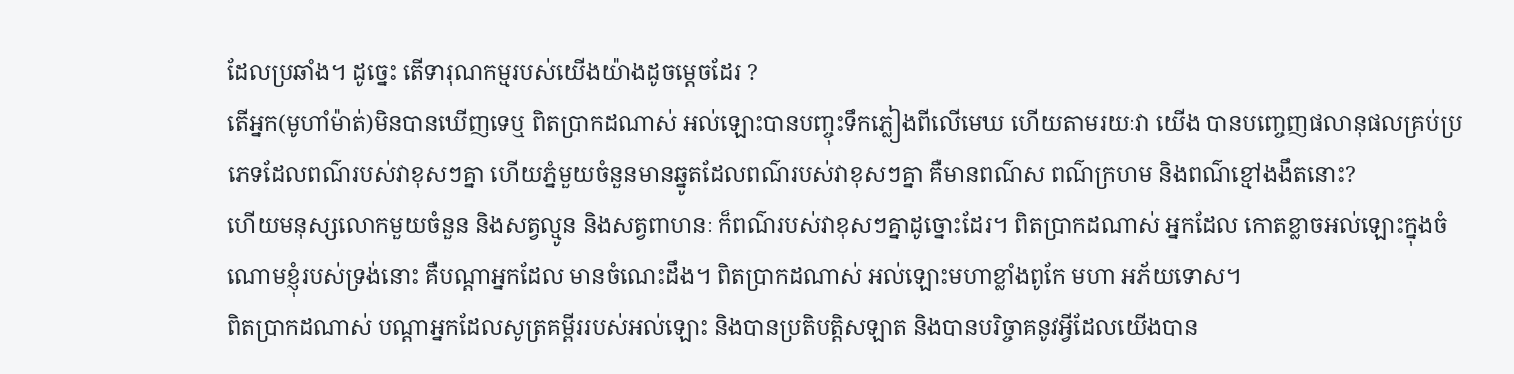ដែលប្រឆាំង។ ដូចេ្នះ តើទារុណកម្មរបស់យើងយ៉ាងដូចមេ្ដចដែរ ?
តើអ្នក(មូហាំម៉ាត់)មិនបានឃើញទេឬ ពិតប្រាកដណាស់ អល់ឡោះបានបញ្ចុះទឹកភ្លៀងពីលើមេឃ ហើយតាមរយៈវា យើង បានបពោ្ចញផលានុផលគ្រប់ប្រភេទដែលពណ៌របស់វាខុសៗគ្នា ហើយភ្នំមួយចំនួនមានឆ្នូតដែលពណ៌របស់វាខុសៗគ្នា គឺមានពណ៌ស ពណ៌ក្រហម និងពណ៌ខ្មៅងងឹតនោះ?
ហើយមនុស្សលោកមួយចំនួន និងសត្វល្មូន និងសត្វពាហនៈ ក៏ពណ៌របស់វាខុសៗគ្នាដូច្នោះដែរ។ ពិតប្រាកដណាស់ អ្នកដែល កោតខ្លាចអល់ឡោះក្នុងចំណោមខ្ញុំរបស់ទ្រង់នោះ គឺបណ្ដាអ្នកដែល មានចំណេះដឹង។ ពិតប្រាកដណាស់ អល់ឡោះមហាខ្លាំងពូកែ មហា អភ័យទោស។
ពិតប្រាកដណាស់ បណ្ដាអ្នកដែលសូត្រគម្ពីររបស់អល់ឡោះ និងបានប្រតិបត្ដិសឡាត និងបានបរិច្ចាគនូវអ្វីដែលយើងបាន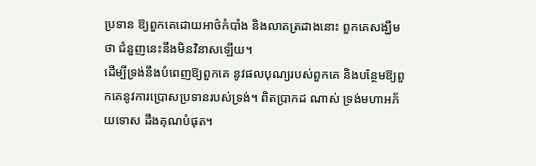ប្រទាន ឱ្យពួកគេដោយអាថ៌កំបាំង និងលាតត្រដាងនោះ ពួកគេសង្ឃឹមថា ជំនួញនេះនឹងមិនវិនាសឡើយ។
ដើម្បីទ្រង់នឹងបំពេញឱ្យពួកគេ នូវផលបុណ្យរបស់ពួកគេ និងបន្ថែមឱ្យពួកគេនូវការប្រោសប្រទានរបស់ទ្រង់។ ពិតប្រាកដ ណាស់ ទ្រង់មហាអភ័យទោស ដឹងគុណបំផុត។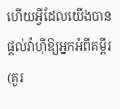ហើយអ្វីដែលយើងបានផ្ដល់វ៉ាហ៊ីឱ្យអ្នកអំពីគម្ពីរ(គួរ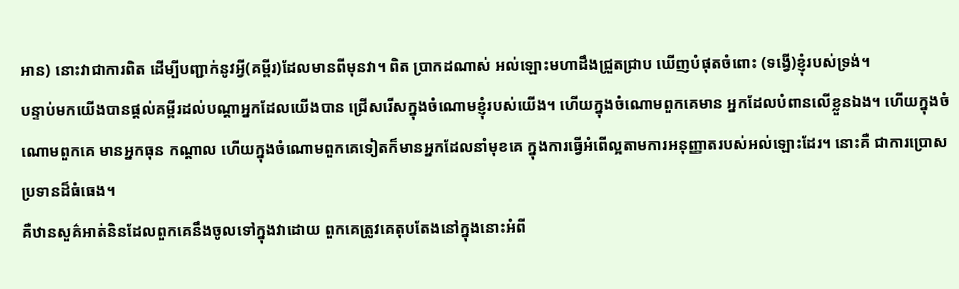អាន) នោះវាជាការពិត ដើម្បីបញ្ជាក់នូវអ្វី(គម្ពីរ)ដែលមានពីមុនវា។ ពិត ប្រាកដណាស់ អល់ឡោះមហាដឹងជ្រួតជ្រាប ឃើញបំផុតចំពោះ (ទង្វើ)ខ្ញុំរបស់ទ្រង់។
បន្ទាប់មកយើងបានផ្ដល់គម្ពីរដល់បណ្ដាអ្នកដែលយើងបាន ជ្រើសរើសក្នុងចំណោមខ្ញុំរបស់យើង។ ហើយក្នុងចំណោមពួកគេមាន អ្នកដែលបំពានលើខ្លួនឯង។ ហើយក្នុងចំណោមពួកគេ មានអ្នកធុន កណ្ដាល ហើយក្នុងចំណោមពួកគេទៀតក៏មានអ្នកដែលនាំមុខគេ ក្នុងការធ្វើអំពើល្អតាមការអនុញ្ញាតរបស់អល់ឡោះដែរ។ នោះគឺ ជាការប្រោសប្រទានដ៏ធំធេង។
គឺឋានសួគ៌អាត់និនដែលពួកគេនឹងចូលទៅក្នុងវាដោយ ពួកគេត្រូវគេតុបតែងនៅក្នុងនោះអំពី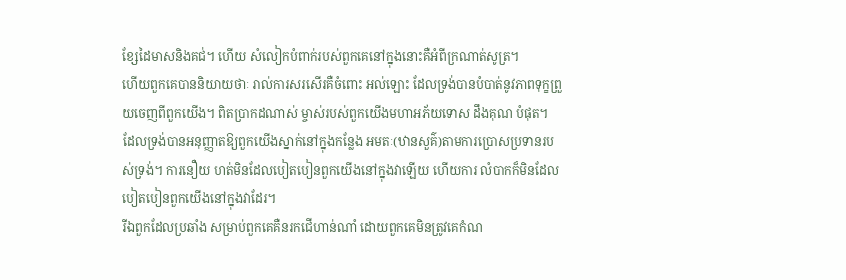ខ្សែដៃមាសនិងគជ់។ ហើយ សំលៀកបំពាក់របស់ពួកគេនៅក្នុងនោះគឺអំពីក្រណាត់សូត្រ។
ហើយពួកគេបាននិយាយថាៈ រាល់ការសរសើរគឺចំពោះ អល់ឡោះ ដែលទ្រង់បានបំបាត់នូវភាពទុក្ខព្រួយចេញពីពួកយើង។ ពិតប្រាកដណាស់ ម្ចាស់របស់ពួកយើងមហាអភ័យទោស ដឹងគុណ បំផុត។
ដែលទ្រង់បានអនុញ្ញាតឱ្យពួកយើងស្នាក់នៅក្នុងកន្លែង អមតៈ(ឋានសួគ៌)តាមការប្រោសប្រទានរបស់ទ្រង់។ ការនឿយ ហត់មិនដែលបៀតបៀនពួកយើងនៅក្នុងវាឡើយ ហើយការ លំបាកក៏មិនដែលបៀតបៀនពួកយើងនៅក្នុងវាដែរ។
រីឯពួកដែលប្រឆាំង សម្រាប់ពួកគេគឺនរកជើហាន់ណាំ ដោយពួកគេមិនត្រូវគេកំណ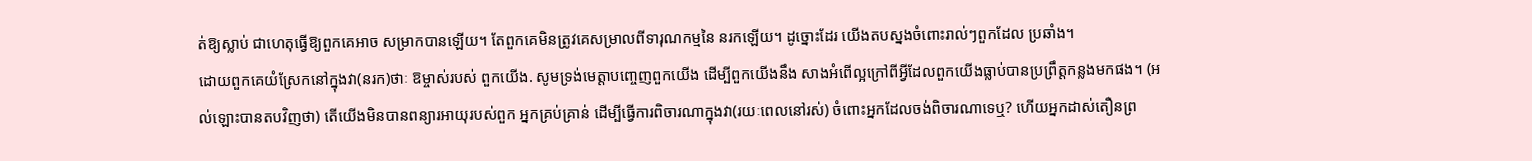ត់ឱ្យស្លាប់ ជាហេតុធ្វើឱ្យពួកគេអាច សម្រាកបានឡើយ។ តែពួកគេមិនត្រូវគេសម្រាលពីទារុណកម្មនៃ នរកឡើយ។ ដូច្នោះដែរ យើងតបស្នងចំពោះរាល់ៗពួកដែល ប្រឆាំង។
ដោយពួកគេយំស្រែកនៅក្នុងវា(នរក)ថាៈ ឱម្ចាស់របស់ ពួកយើង. សូមទ្រង់មេត្ដាបពោ្ចញពួកយើង ដើម្បីពួកយើងនឹង សាងអំពើល្អក្រៅពីអ្វីដែលពួកយើងធ្លាប់បានប្រព្រឹត្ដកន្លងមកផង។ (អល់ឡោះបានតបវិញថា) តើយើងមិនបានពន្យារអាយុរបស់ពួក អ្នកគ្រប់គ្រាន់ ដើម្បីធ្វើការពិចារណាក្នុងវា(រយៈពេលនៅរស់) ចំពោះអ្នកដែលចង់ពិចារណាទេឬ? ហើយអ្នកដាស់តឿនព្រ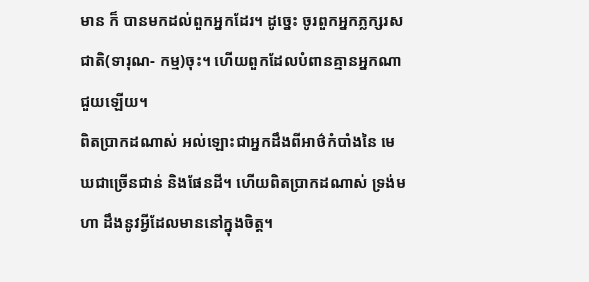មាន ក៏ បានមកដល់ពួកអ្នកដែរ។ ដូចេ្នះ ចូរពួកអ្នកភ្លក្សរសជាតិ(ទារុណ- កម្ម)ចុះ។ ហើយពួកដែលបំពានគ្មានអ្នកណាជួយឡើយ។
ពិតប្រាកដណាស់ អល់ឡោះជាអ្នកដឹងពីអាថ៌កំបាំងនៃ មេឃជាច្រើនជាន់ និងផែនដី។ ហើយពិតប្រាកដណាស់ ទ្រង់មហា ដឹងនូវអ្វីដែលមាននៅក្នុងចិត្ដ។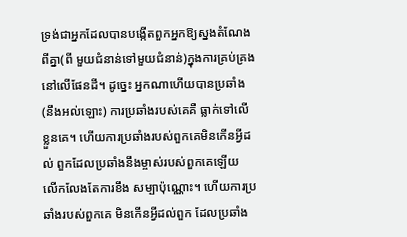ទ្រង់ជាអ្នកដែលបានបង្កើតពួកអ្នកឱ្យស្នងតំណែងពីគ្នា(ពី មួយជំនាន់ទៅមួយជំនាន់)ក្នុងការគ្រប់គ្រងនៅលើផែនដី។ ដូចេ្នះ អ្នកណាហើយបានប្រឆាំង(នឹងអល់ឡោះ) ការប្រឆាំងរបស់គេគឺ ធ្លាក់ទៅលើខ្លួនគេ។ ហើយការប្រឆាំងរបស់ពួកគេមិនកើនអ្វីដល់ ពួកដែលប្រឆាំងនឹងម្ចាស់របស់ពួកគេឡើយ លើកលែងតែការខឹង សម្បាប៉ុណ្ណោះ។ ហើយការប្រឆាំងរបស់ពួកគេ មិនកើនអ្វីដល់ពួក ដែលប្រឆាំង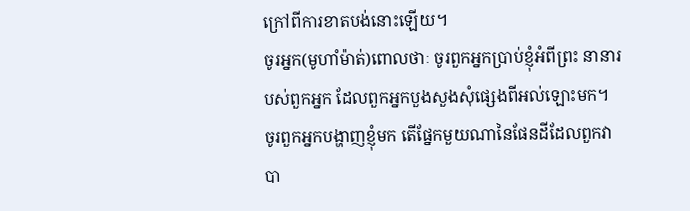ក្រៅពីការខាតបង់នោះឡើយ។
ចូរអ្នក(មូហាំម៉ាត់)ពោលថាៈ ចូរពួកអ្នកប្រាប់ខ្ញុំអំពីព្រះ នានារបស់ពួកអ្នក ដែលពួកអ្នកបួងសួងសុំផេ្សងពីអល់ឡោះមក។ ចូរពួកអ្នកបង្ហាញខ្ញុំមក តើផ្នែកមួយណានៃផែនដីដែលពួកវាបា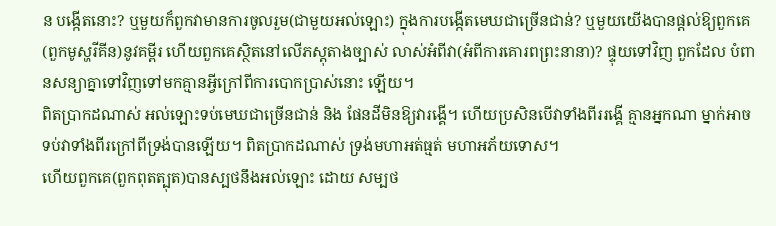ន បង្កើតនោះ? ឬមួយក៏ពួកវាមានការចូលរួម(ជាមួយអល់ឡោះ) ក្នុងការបង្កើតមេឃជាច្រើនជាន់? ឬមួយយើងបានផ្ដល់ឱ្យពួកគេ (ពួកមូស្ហរីគីន)នូវគម្ពីរ ហើយពួកគេស្ថិតនៅលើភស្ដុតាងច្បាស់ លាស់អំពីវា(អំពីការគោរពព្រះនានា)? ផ្ទុយទៅវិញ ពួកដែល បំពានសន្យាគ្នាទៅវិញទៅមកគ្មានអ្វីក្រៅពីការបោកប្រាស់នោះ ឡើយ។
ពិតប្រាកដណាស់ អល់ឡោះទប់មេឃជាច្រើនជាន់ និង ផែនដីមិនឱ្យវារង្គើ។ ហើយប្រសិនបើវាទាំងពីររង្គើ គ្មានអ្នកណា ម្នាក់អាចទប់វាទាំងពីរក្រៅពីទ្រង់បានឡើយ។ ពិតប្រាកដណាស់ ទ្រង់មហាអត់ធ្មត់ មហាអភ័យទោស។
ហើយពួកគេ(ពួកពុតត្បុត)បានស្បថនឹងអល់ឡោះ ដោយ សម្បថ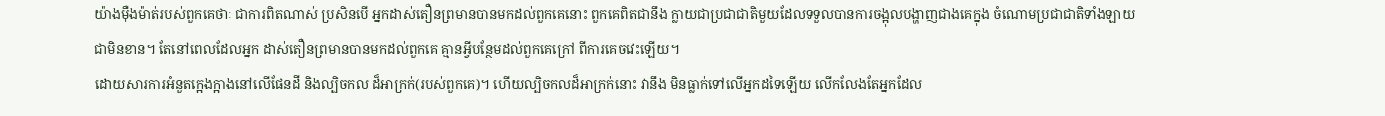យ៉ាងម៉ឺងម៉ាត់របស់ពួកគេថាៈ ជាការពិតណាស់ ប្រសិនបើ អ្នកដាស់តឿនព្រមានបានមកដល់ពួកគេនោះ ពួកគេពិតជានឹង ក្លាយជាប្រជាជាតិមួយដែលទទួលបានការចង្អុលបង្ហាញជាងគេក្នុង ចំណោមប្រជាជាតិទាំងឡាយជាមិនខាន។ តែនៅពេលដែលអ្នក ដាស់តឿនព្រមានបានមកដល់ពួកគេ គ្មានអ្វីបន្ថែមដល់ពួកគេក្រៅ ពីការគេចវេះឡើយ។
ដោយសារការអំនួតកេ្អងក្អាងនៅលើផែនដី និងល្បិចកល ដ៏អាក្រក់(របស់ពួកគេ)។ ហើយល្បិចកលដ៏អាក្រក់នោះ វានឹង មិនធ្លាក់ទៅលើអ្នកដទៃឡើយ លើកលែងតែអ្នកដែល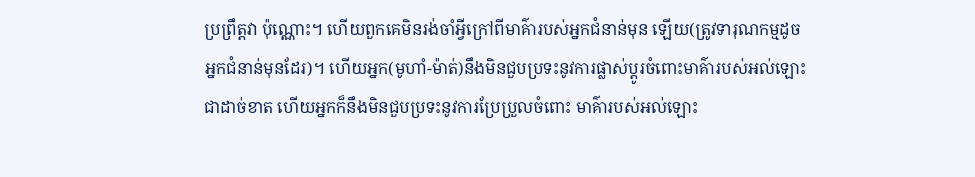ប្រព្រឹត្ដវា ប៉ុណ្ណោះ។ ហើយពួកគេមិនរង់ចាំអ្វីក្រៅពីមាគ៌ារបស់អ្នកជំនាន់មុន ឡើយ(ត្រូវទារុណកម្មដូចអ្នកជំនាន់មុនដែរ)។ ហើយអ្នក(មូហាំ-ម៉ាត់)នឹងមិនជួបប្រទះនូវការផ្លាស់ប្ដូរចំពោះមាគ៌ារបស់អល់ឡោះ ជាដាច់ខាត ហើយអ្នកក៏នឹងមិនជួបប្រទះនូវការប្រែប្រួលចំពោះ មាគ៌ារបស់អល់ឡោះ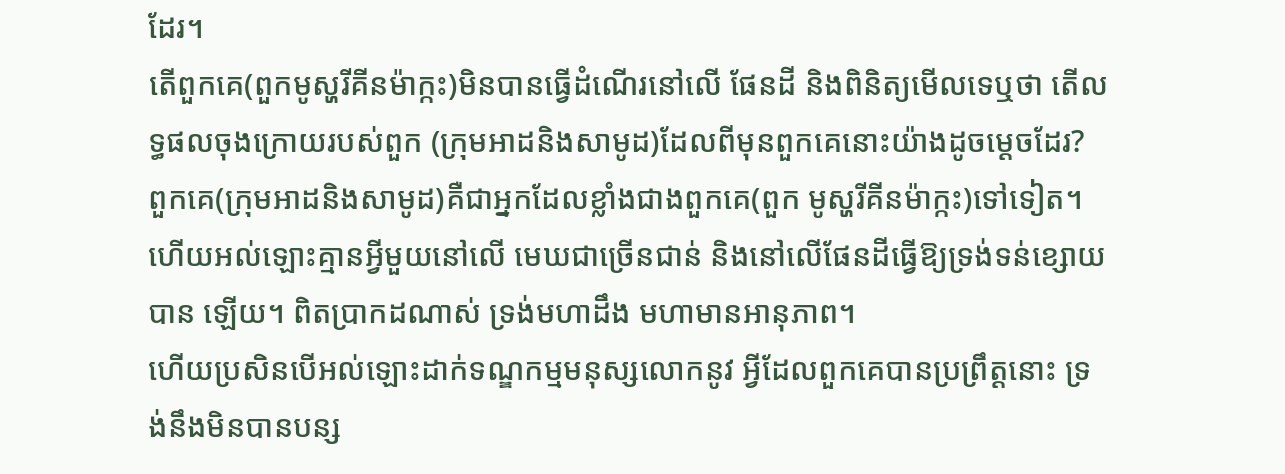ដែរ។
តើពួកគេ(ពួកមូស្ហរីគីនម៉ាក្កះ)មិនបានធ្វើដំណើរនៅលើ ផែនដី និងពិនិត្យមើលទេឬថា តើលទ្ធផលចុងក្រោយរបស់ពួក (ក្រុមអាដនិងសាមូដ)ដែលពីមុនពួកគេនោះយ៉ាងដូចមេ្ដចដែរ? ពួកគេ(ក្រុមអាដនិងសាមូដ)គឺជាអ្នកដែលខ្លាំងជាងពួកគេ(ពួក មូស្ហរីគីនម៉ាក្កះ)ទៅទៀត។ ហើយអល់ឡោះគ្មានអ្វីមួយនៅលើ មេឃជាច្រើនជាន់ និងនៅលើផែនដីធ្វើឱ្យទ្រង់ទន់ខ្សោយបាន ឡើយ។ ពិតប្រាកដណាស់ ទ្រង់មហាដឹង មហាមានអានុភាព។
ហើយប្រសិនបើអល់ឡោះដាក់ទណ្ឌកម្មមនុស្សលោកនូវ អ្វីដែលពួកគេបានប្រព្រឹត្ដនោះ ទ្រង់នឹងមិនបានបន្ស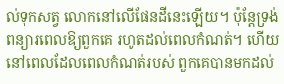ល់ទុកសត្វ លោកនៅលើផែនដីនេះឡើយ។ ប៉ុន្ដែទ្រង់ពន្យារពេលឱ្យពួកគេ រហូតដល់ពេលកំណត់។ ហើយនៅពេលដែលពេលកំណត់របស់ ពួកគេបានមកដល់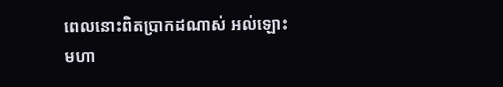ពេលនោះពិតប្រាកដណាស់ អល់ឡោះមហា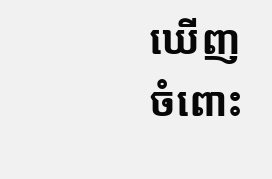ឃើញចំពោះ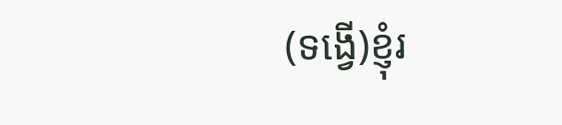(ទង្វើ)ខ្ញុំរ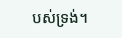បស់ទ្រង់។